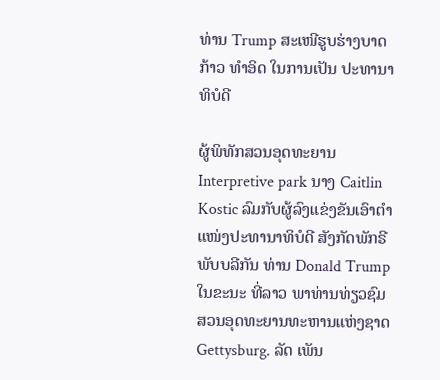ທ່ານ Trump ສະເໜີຮູບຮ່າງບາດກ້າວ ທຳອິດ ໃນການເປັນ ປະທານາທິບໍດີ

ຜູ້ພິທັກສວນອຸດທະຍານ Interpretive park ນາງ Caitlin Kostic ລົມກັບຜູ້ລົງແຂ່ງຂັນເອົາຕຳແໜ່ງປະທານາທິບໍດີ ສັງກັດພັກຣີພັບບລີກັນ ທ່ານ Donald Trump ໃນຂະນະ ທີ່ລາວ ພາທ່ານທ່ຽວຊົມສວນອຸດທະຍານທະຫານແຫ່ງຊາດ Gettysburg. ລັດ ເພັນ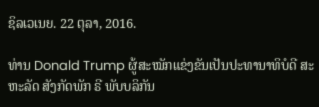ຊິລເວເນຍ. 22 ຕຸລາ, 2016.

ທ່ານ Donald Trump ຜູ້ສະໝັກແຂ່ງຂັນເປັນປະທານາທິບໍດີ ສະຫະລັດ ສັງກັດພັກ ຣີ ພັບບລິກັນ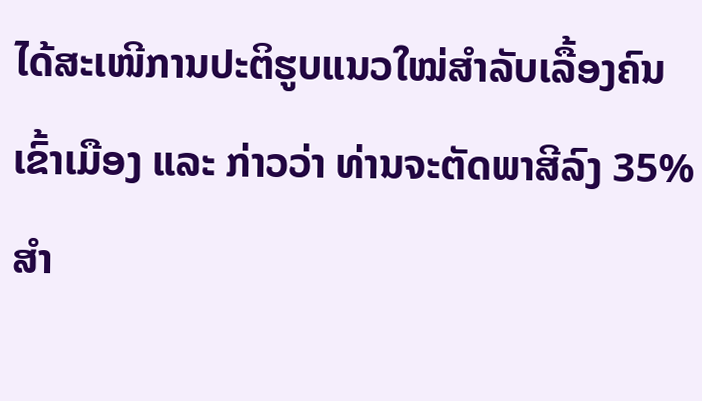ໄດ້ສະເໜີການປະຕິຮູບແນວໃໝ່ສຳລັບເລື້ອງຄົນເຂົ້າເມືອງ ແລະ ກ່າວວ່າ ທ່ານຈະຕັດພາສີລົງ 35% ສຳ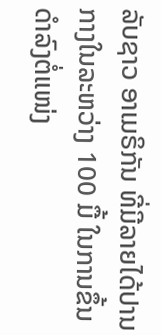ລັບຊາວ ອາເມຣິກັນ ທີ່ມີລາຍໄດ້ປານກາງໃນລະຫວ່າງ 100 ມື້ ໃນການຂຶ້ນດຳລົງຕໍ່ແໜ່ງ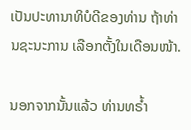ເປັນປະທານາທິບໍດີຂອງທ່ານ ຖ້າທ່ານຊະນະການ ເລືອກຕັ້ງໃນເດືອນໜ້າ.

ນອກຈາກນັ້ນແລ້ວ ທ່ານທຣ້ຳ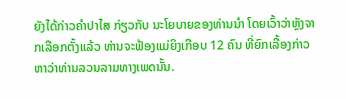ຍັງໄດ້ກ່າວຄຳປາໄສ ກ່ຽວກັບ ນະໂຍບາຍຂອງທ່ານນຳ ໂດຍເວົ້າວ່າຫຼັງຈາກເລືອກຕັ້ງແລ້ວ ທ່ານຈະຟ້ອງແມ່ຍິງເກືອບ 12 ຄົນ ທີ່ຍົກເລື້ອງກ່າວ ຫາວ່າທ່ານລວນລາມທາງເພດນັ້ນ.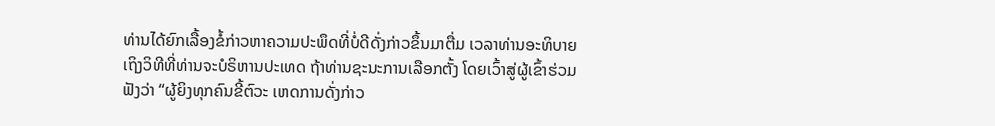ທ່ານໄດ້ຍົກເລື້ອງຂໍ້ກ່າວຫາຄວາມປະພຶດທີ່ບໍ່ດີດັ່ງກ່າວຂຶ້ນມາຕື່ມ ເວລາທ່ານອະທິບາຍ ເຖິງວິທີທີ່ທ່ານຈະບໍຣິຫານປະເທດ ຖ້າທ່ານຊະນະການເລືອກຕັ້ງ ໂດຍເວົ້າສູ່ຜູ້ເຂົ້າຮ່ວມ ຟັງວ່າ “ຜູ້ຍິງທຸກຄົນຂີ້ຕົວະ ເຫດການດັ່ງກ່າວ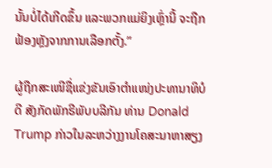ນັ້ນບໍ່ໄດ້ເກີດຂຶ້ນ ແລະພວກແມ່ຍິງເຫຼົ່ານີ້ ຈະຖືກຟ້ອງຫຼັງຈາກການເລືອກຕັ້ງ.”

ຜູ້ຖືກສະເໜີຊື່ແຂ່ງຂັນເອົາຕຳແໜ່ງປະທານາທິບໍດີ ສັງກັດພັກຣີພັບບລີກັນ ທ່ານ Donald Trump ກ່າວໃນລະຫວ່າງງານໂຄສະນາຫາສຽງ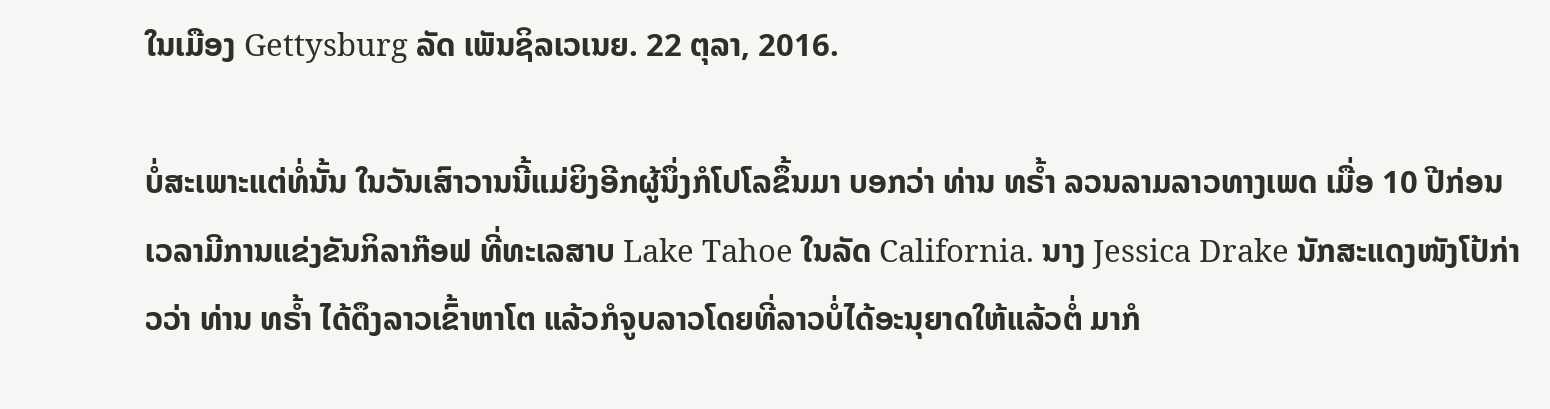ໃນເມືອງ Gettysburg ລັດ ເພັນຊິລເວເນຍ. 22 ຕຸລາ, 2016.

ບໍ່ສະເພາະແຕ່ທໍ່ນັ້ນ ໃນວັນເສົາວານນີ້ແມ່ຍິງອີກຜູ້ນຶ່ງກໍໂປໂລຂຶ້ນມາ ບອກວ່າ ທ່ານ ທຣ້ຳ ລວນລາມລາວທາງເພດ ເມື່ອ 10 ປີກ່ອນ ເວລາມີການແຂ່ງຂັນກິລາກ໊ອຟ ທີ່ທະເລສາບ Lake Tahoe ໃນລັດ California. ນາງ Jessica Drake ນັກສະແດງໜັງໂປ້ກ່າວວ່າ ທ່ານ ທຣ້ຳ ໄດ້ດຶງລາວເຂົ້າຫາໂຕ ແລ້ວກໍຈູບລາວໂດຍທີ່ລາວບໍ່ໄດ້ອະນຸຍາດໃຫ້ແລ້ວຕໍ່ ມາກໍ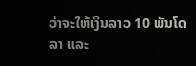ວ່າຈະໃຫ້ເງິນລາວ 10 ພັນໂດລາ ແລະ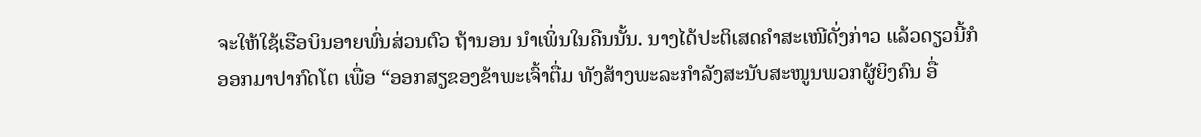ຈະໃຫ້ໃຊ້ເຮືອບິນອາຍພົ່ນສ່ວນຕົວ ຖ້ານອນ ນຳເພິ່ນໃນຄືນນັ້ນ. ນາງໄດ້ປະຕິເສດຄຳສະເໜີດັ່ງກ່າວ ແລ້ວດຽວນີ້ກໍອອກມາປາກົດໂຕ ເພື່ອ “ອອກສຽຂອງຂ້າພະເຈົ້າຕື່ມ ທັງສ້າງພະລະກຳລັງສະນັບສະໜູນພວກຜູ້ຍິງຄົນ ອື່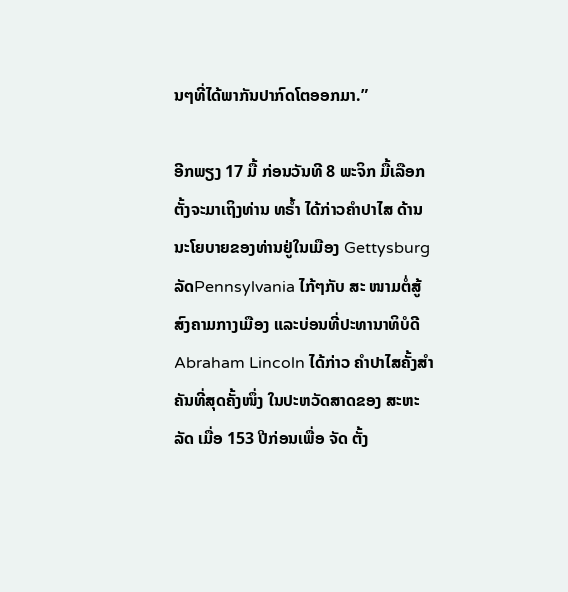ນໆທີ່ໄດ້ພາກັນປາກົດໂຕອອກມາ.”

ອີກພຽງ 17 ມື້ ກ່ອນວັນທີ 8 ພະຈິກ ມື້ເລືອກຕັ້ງຈະມາເຖິງທ່ານ ທຣ້ຳ ໄດ້ກ່າວຄຳປາໄສ ດ້ານນະໂຍບາຍຂອງທ່ານຢູ່ໃນເມືອງ Gettysburg ລັດPennsylvania ໄກ້ໆກັບ ສະ ໜາມຕໍ່ສູ້ສົງຄາມກາງເມືອງ ແລະບ່ອນທີ່ປະທານາທິບໍດີ Abraham Lincoln ໄດ້ກ່າວ ຄຳປາໄສຄັ້ງສຳຄັນທີ່ສຸດຄັ້ງໜຶ່ງ ໃນປະຫວັດສາດຂອງ ສະຫະລັດ ເມື່ອ 153 ປີກ່ອນເພື່ອ ຈັດ ຕັ້ງ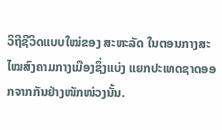ວິຖີຊີວິດແບບໃໝ່ຂອງ ສະຫະລັດ ໃນຕອນກາງສະໄໝສົງຄາມກາງເມືອງຊຶ່ງແບ່ງ ແຍກປະເທດຊາດອອກຈາກກັນຢ່າງໜັກໜ່ວງນັ້ນ.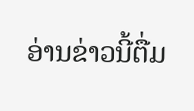ອ່ານຂ່າວນີ້ຕື່ມ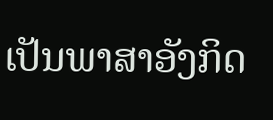ເປັນພາສາອັງກິດ